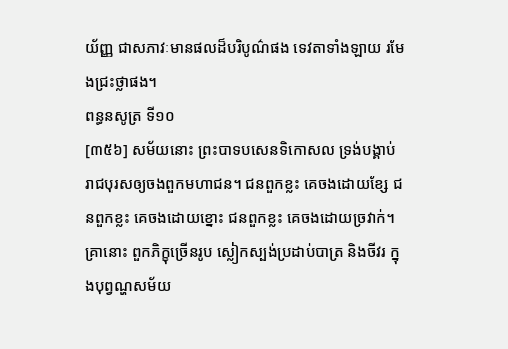យ័ញ្ញ ជាសភាវៈមានផលដ៏បរិបូណ៌ផង ទេវតាទាំងឡាយ រមែងជ្រះថ្លាផង។
ពន្ធនសូត្រ ទី១០
[៣៥៦] សម័យនោះ ព្រះបាទបសេនទិកោសល ទ្រង់បង្គាប់រាជបុរសឲ្យចងពួកមហាជន។ ជនពួកខ្លះ គេចងដោយខ្សែ ជនពួកខ្លះ គេចងដោយខ្នោះ ជនពួកខ្លះ គេចងដោយច្រវាក់។ គ្រានោះ ពួកភិក្ខុច្រើនរូប ស្លៀកស្បង់ប្រដាប់បាត្រ និងចីវរ ក្នុងបុព្វណ្ហសម័យ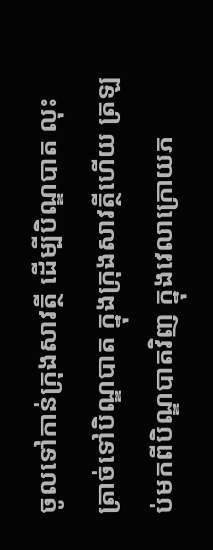ចូលទៅកាន់ក្រុងសាវត្ថី ដើម្បីបិណ្ឌបាត លុះត្រាច់ទៅបិណ្ឌបាត ក្នុងក្រុងសាវត្ថីហើយ ត្រឡប់មកពីបិណ្ឌបាតវិញ ក្នុងវេលាក្រោយភ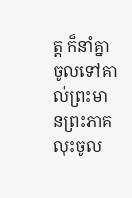ត្ត ក៏នាំគ្នាចូលទៅគាល់ព្រះមានព្រះភាគ លុះចូល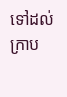ទៅដល់ ក្រាប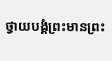ថ្វាយបង្គំព្រះមានព្រះ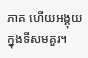ភាគ ហើយអង្គុយក្នុងទីសមគួរ។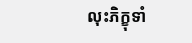លុះភិក្ខុទាំ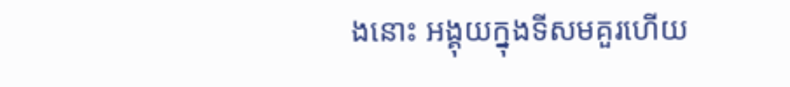ងនោះ អង្គុយក្នុងទីសមគួរហើយ